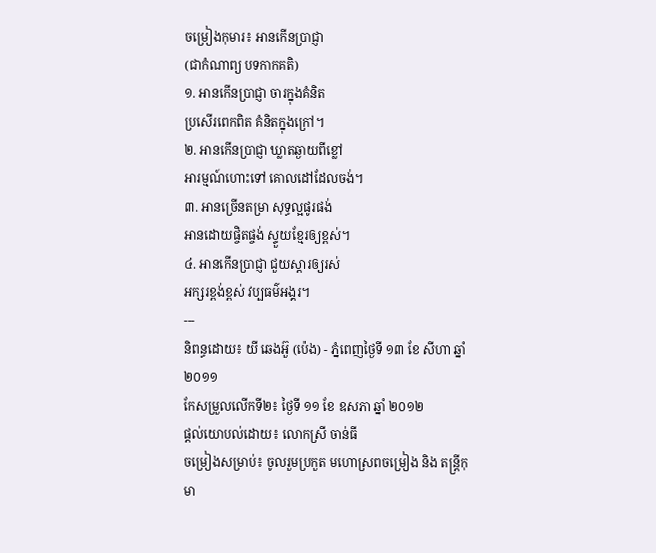ចម្រៀងកុមារ៖ អានកើនប្រាជ្ញា
(ជាកំណាព្យ បទកាកគតិ)
១. អានកើនប្រាជ្ញា ចារក្នុងគំនិត
ប្រសើរពេកពិត គំនិតក្នុងក្រៅ។
២. អានកើនប្រាជ្ញា ឃ្លាតឆ្ងាយពីខ្លៅ
អារម្មណ៍ហោះទៅ គោលដៅដែលចង់។
៣. អានច្រើនតម្រា សុទ្ធល្អផូរផង់
អានដោយផ្ចិតផ្ចង់ ស្ទួយខ្មែរឲ្យខ្ពស់។
៤. អានកើនប្រាជ្ញា ជួយស្តារឲ្យរស់
អក្សរខ្ពង់ខ្ពស់ វប្បធម៌អង្គរ។
---
និពន្ធដោយ៖ យី ឆេងអ៊ួ (ប៉េង) - ភ្នំពេញថ្ងៃទី ១៣ ខែ សីហា ឆ្នាំ ២០១១
កែសម្រួលលើកទី២៖ ថ្ងៃទី ១១ ខែ ឧសភា ឆ្នាំ ២០១២
ផ្តល់យោបល់ដោយ៖ លោកស្រី ចាន់ធី
ចម្រៀងសម្រាប់៖ ចូលរួមប្រកួត មហោស្រពចម្រៀង និង តន្ត្រីកុមា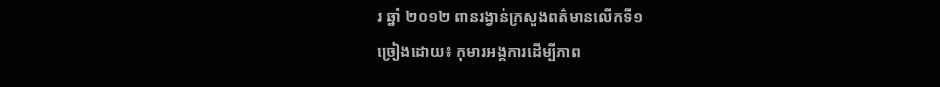រ ឆ្នាំ ២០១២ ពានរង្វាន់ក្រសួងពត៌មានលើកទី១
ច្រៀងដោយ៖ កុមារអង្គការដើម្បីភាព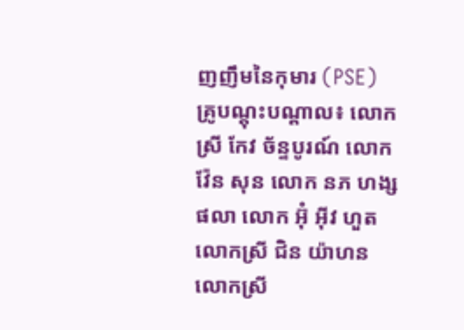ញញឹមនៃកុមារ (PSE)
គ្រូបណ្តុះបណ្តាល៖ លោកស្រី កែវ ច័ន្ទបូរណ៍ លោក វ៉ែន សុន លោក នភ ហង្ស ផលា លោក អ៊ុំ អ៊ីវ ហួត លោកស្រី ជិន យ៉ាហន លោកស្រី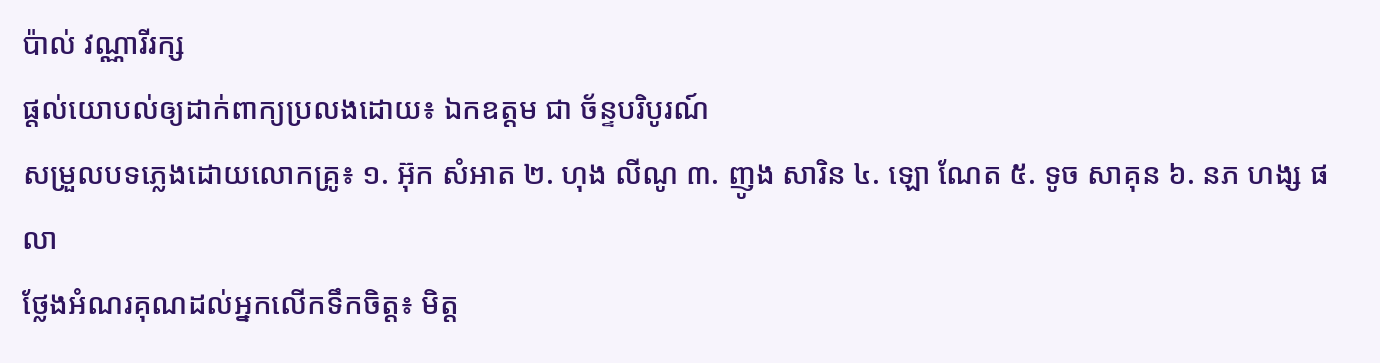ប៉ាល់ វណ្ណារីរក្ស
ផ្តល់យោបល់ឲ្យដាក់ពាក្យប្រលងដោយ៖ ឯកឧត្តម ជា ច័ន្ទបរិបូរណ៍
សម្រួលបទភ្លេងដោយលោកគ្រូ៖ ១. អ៊ុក សំអាត ២. ហុង លីណូ ៣. ញូង សារិន ៤. ឡោ ណែត ៥. ទូច សាគុន ៦. នភ ហង្ស ផលា
ថ្លែងអំណរគុណដល់អ្នកលើកទឹកចិត្ត៖ មិត្ត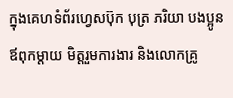ក្នុងគេហទំព័រហ្វេសប៊ុក បុត្រ ភរិយា បងប្អូនឪពុកម្តាយ មិត្តរួមការងារ និងលោកគ្រូ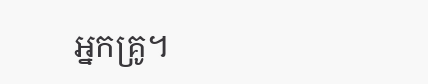អ្នកគ្រូ។